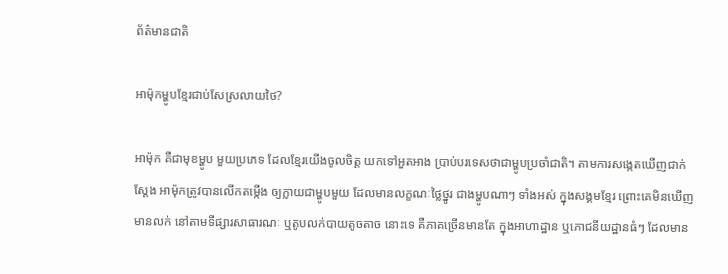ព័ត៌មានជាតិ

អាម៉ុកម្ហូបខ្មែរជាប់សែស្រលាយថៃ?

អាម៉ុក គឺជាមុខម្ហូប មួយប្រភេទ ដែលខ្មែរយើងចូលចិត្ត យកទៅអួតអាង ប្រាប់បរទេសថាជាម្ហូបប្រចាំជាតិ។ តាមការសង្កេតឃើញជាក់ស្តែង អាម៉ុកត្រូវបានលើកតម្កើង ឲ្យក្លាយជាម្ហូបមួយ ដែលមានលក្ខណៈថ្លៃថ្នូរ ជាងម្ហូបណាៗ ទាំងអស់ ក្នុងសង្គមខ្មែរ ព្រោះគេមិនឃើញមានលក់ នៅតាមទីផ្សារសាធារណៈ ឬតូបលក់បាយតូចតាច នោះទេ គឺភាគច្រើនមានតែ ក្នុងអាហាដ្ឋាន ឬភោជនីយដ្ឋានធំៗ ដែលមាន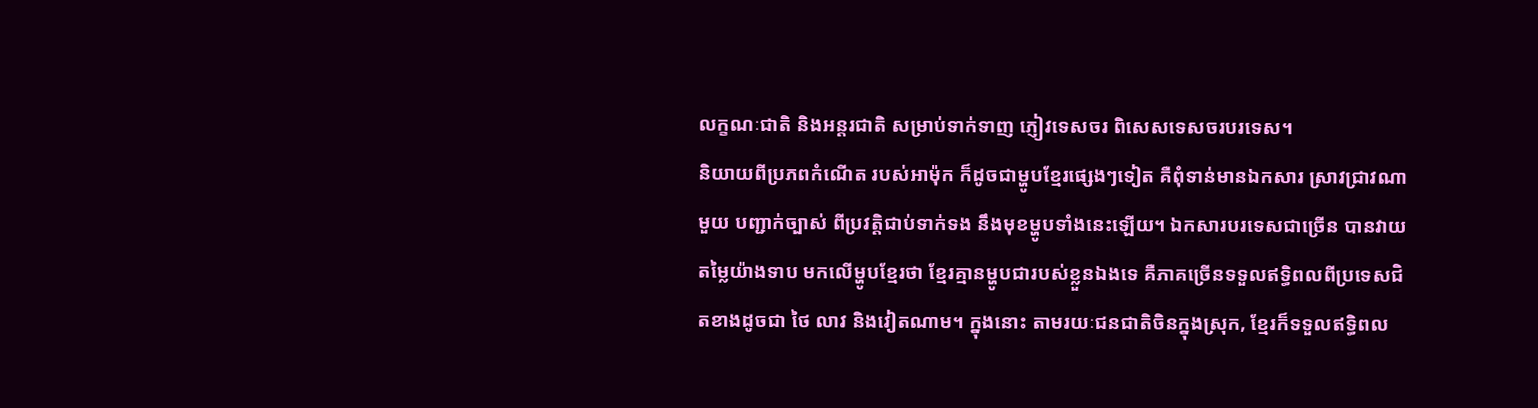លក្ខណៈជាតិ និងអន្តរជាតិ សម្រាប់ទាក់ទាញ ភ្ញៀវទេសចរ ពិសេសទេសចរបរទេស។
និយាយពីប្រភពកំណើត របស់អាម៉ុក ក៏ដូចជាម្ហូបខ្មែរផ្សេងៗទៀត គឺពុំទាន់មានឯកសារ ស្រាវជ្រាវណាមួយ បញ្ជាក់ច្បាស់ ពីប្រវត្តិជាប់ទាក់ទង នឹងមុខម្ហូបទាំងនេះឡើយ។ ឯកសារបរទេសជាច្រើន បានវាយតម្លៃយ៉ាងទាប មកលើម្ហូបខ្មែរថា ខ្មែរគ្មានម្ហូបជារបស់ខ្លួនឯងទេ គឺភាគច្រើនទទួលឥទ្ធិពលពីប្រទេសជិតខាងដូចជា ថៃ លាវ និងវៀតណាម។ ក្នុងនោះ តាមរយៈជនជាតិចិនក្នុងស្រុក, ខ្មែរក៏ទទួលឥទ្ធិពល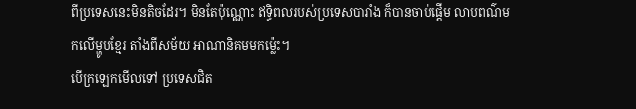ពីប្រទេសនេះមិនតិចដែរ។ មិនតែប៉ុណ្ណោះ ឥទ្ធិពលរបស់ប្រទេសបារាំង ក៏បានចាប់ផ្តើម លាបពណ៌មកលើម្ហូបខ្មែរ តាំងពីសម័យ អាណានិគមមកម្ល៉េះ។
បើក្រឡេកមើលទៅ ប្រទេសជិត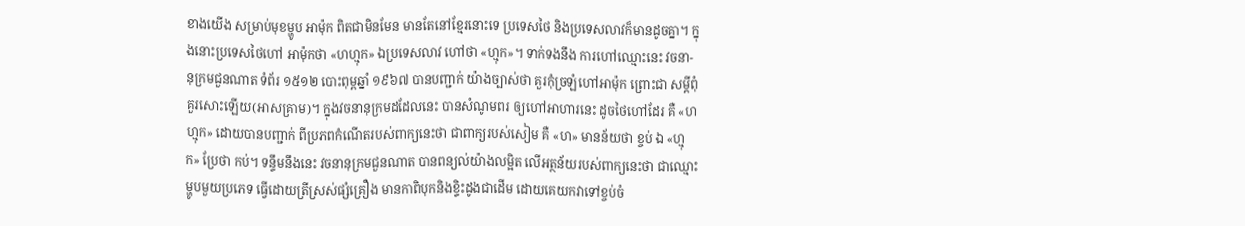ខាងយើង សម្រាប់មុខម្ហូប អាម៉ុក ពិតជាមិនមែន មានតែនៅខ្មែរនោះទេ ប្រទេសថៃ និងប្រទេសលាវក៏មានដូចគ្នា។ ក្នុងនោះប្រទេសថៃហៅ អាម៉ុកថា «ហហ្មុក» ឯប្រទេសលាវ ហៅថា «ហ្មុក»។ ទាក់ទងនឹង ការហៅឈ្មោះនេះ វចនា- នុក្រមជួនណាត ទំព័រ ១៥១២ បោះពុម្ពឆ្នាំ ១៩៦៧ បានបញ្ជាក់ យ៉ាងច្បាស់ថា គួរកុំច្រឡំហៅអាម៉ុក ព្រោះជា សម្តីពុំគួរសោះឡើយ(អាសគ្រាម)។ ក្នុងវចនានុក្រមដដែលនេះ បានសំណូមពរ ឲ្យហៅអាហារនេះ ដូចថៃហៅដែរ គឺ «ហហ្មុក» ដោយបានបញ្ជាក់ ពីប្រភពកំណើតរបស់ពាក្យនេះថា ជាពាក្យរបស់សៀម គឺ «ហ» មានន័យថា ខ្ចប់ ឯ «ហ្មុក» ប្រែថា កប់។ ទន្ទឹមនឹងនេះ វចនានុក្រមជួនណាត បានពន្យល់យ៉ាងលម្អិត លើអត្ថន័យរបស់ពាក្យនេះថា ជាឈ្មោះម្ហូបមួយប្រភេទ ធ្វើដោយត្រីស្រស់ផ្សំគ្រឿង មានកាពិបុកនិងខ្ទិះដូងជាដើម ដោយគេយកវាទៅខ្ចប់ចំ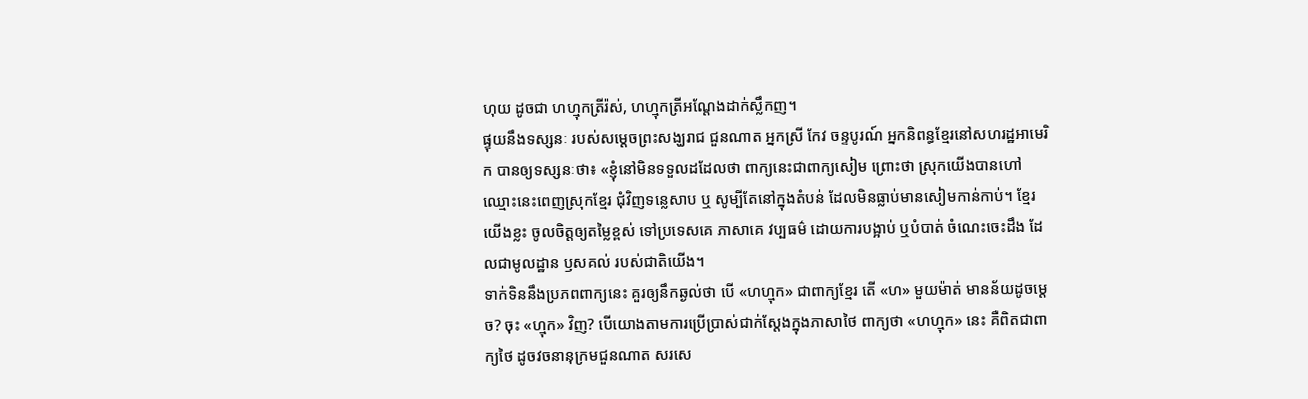ហុយ ដូចជា ហហ្មុកត្រីរ៉ស់, ហហ្មុកត្រីអណ្តែងដាក់ស្លឹកញ។
ផ្ទុយនឹងទស្សនៈ របស់សម្តេចព្រះសង្ឃរាជ ជួនណាត អ្នកស្រី កែវ ចន្ទបូរណ៍ អ្នកនិពន្ធខ្មែរនៅសហរដ្ឋអាមេរិក បានឲ្យទស្សនៈថា៖ «ខ្ញុំនៅមិនទទួលដដែលថា ពាក្យនេះជាពាក្យសៀម ព្រោះថា ស្រុកយើងបានហៅ ឈ្មោះនេះពេញស្រុកខ្មែរ ជុំវិញទន្លេសាប ឬ សូម្បីតែនៅក្នុងតំបន់ ដែលមិនធ្លាប់មានសៀមកាន់កាប់។ ខ្មែរយើងខ្លះ ចូលចិត្តឲ្យតម្លៃខ្ពស់ ទៅប្រទេសគេ ភាសាគេ វប្បធម៌ ដោយការបង្អាប់ ឬបំបាត់ ចំណេះចេះដឹង ដែលជាមូលដ្ឋាន ឫសគល់ របស់ជាតិយើង។
ទាក់ទិននឹងប្រភពពាក្យនេះ គួរឲ្យនឹកឆ្ងល់ថា បើ «ហហ្មុក» ជាពាក្យខ្មែរ តើ «ហ» មួយម៉ាត់ មានន័យដូចម្តេច? ចុះ «ហ្មុក» វិញ? បើយោងតាមការប្រើប្រាស់ជាក់ស្តែងក្នុងភាសាថៃ ពាក្យថា «ហហ្មុក» នេះ គឺពិតជាពាក្យថៃ ដូចវចនានុក្រមជួនណាត សរសេ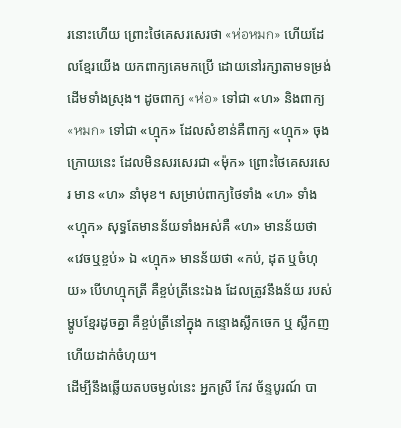រនោះហើយ ព្រោះថៃគេសរសេរថា «ห่อหมก» ហើយដែលខ្មែរយើង យកពាក្យគេមកប្រើ ដោយនៅរក្សាតាមទម្រង់ដើមទាំងស្រុង។ ដូចពាក្យ «ห่อ» ទៅជា «ហ» និងពាក្យ «หมก» ទៅជា «ហ្មុក» ដែលសំខាន់គឺពាក្យ «ហ្មុក» ចុងក្រោយនេះ ដែលមិនសរសេរជា «ម៉ុក» ព្រោះថៃគេសរសេរ មាន «ហ» នាំមុខ។ សម្រាប់ពាក្យថៃទាំង «ហ» ទាំង «ហ្មុក» សុទ្ធតែមានន័យទាំងអស់គឺ «ហ» មានន័យថា «វេចឬខ្ចប់» ឯ «ហ្មុក» មានន័យថា «កប់, ដុត ឬចំហុយ» បើហហ្មុកត្រី គឺខ្ចប់ត្រីនេះឯង ដែលត្រូវនឹងន័យ របស់ម្ហូបខ្មែរដូចគ្នា គឺខ្ចប់ត្រីនៅក្នុង កន្ទោងស្លឹកចេក ឬ ស្លឹកញ ហើយដាក់ចំហុយ។
ដើម្បីនឹងឆ្លើយតបចម្ងល់នេះ អ្នកស្រី កែវ ច័ន្ទបូរណ៍ បា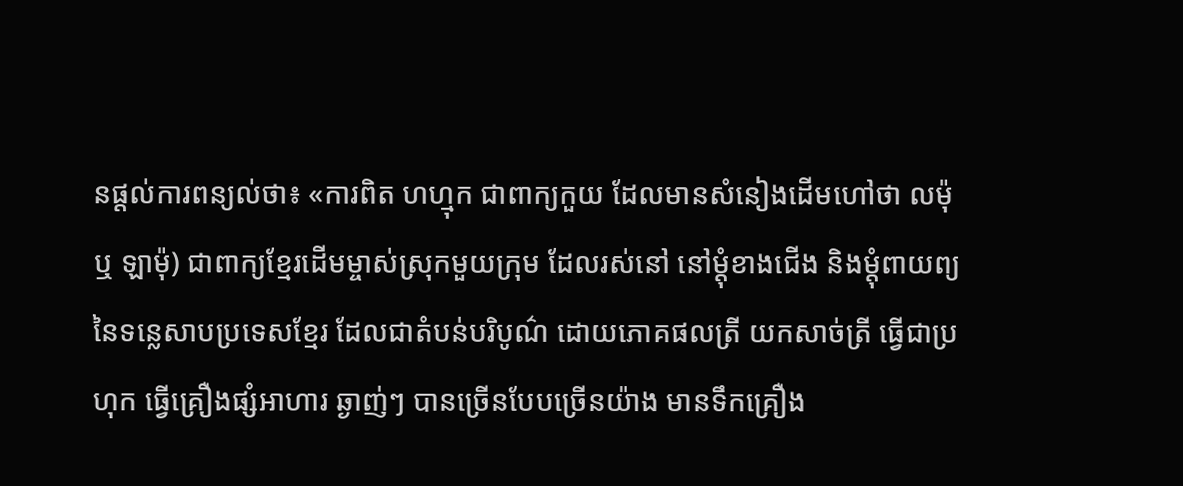នផ្តល់ការពន្យល់ថា៖ «ការពិត ហហ្មុក ជាពាក្យកួយ ដែលមានសំនៀងដើមហៅថា លម៉ុ ឬ ឡាម៉ុ) ជាពាក្យខ្មែរដើមម្ចាស់ស្រុកមួយក្រុម ដែលរស់នៅ នៅម្តុំខាងជើង និងម្តុំពាយព្យ នៃទន្លេសាបប្រទេសខ្មែរ ដែលជាតំបន់បរិបូណ៌ ដោយភោគផលត្រី យកសាច់ត្រី ធ្វើជាប្រហុក ធ្វើគ្រឿងផ្សំអាហារ ឆ្ងាញ់ៗ បានច្រើនបែបច្រើនយ៉ាង មានទឹកគ្រឿង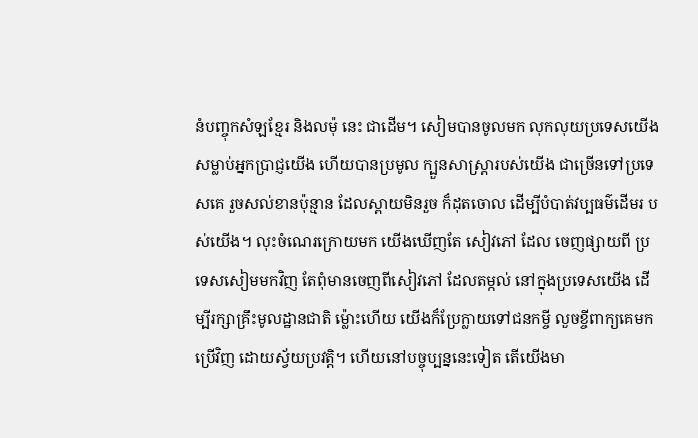នំបញ្ចុកសំឡខ្មែរ និងលម៉ុ នេះ ជាដើម។ សៀមបានចូលមក លុកលុយប្រទេសយើង សម្លាប់អ្នកប្រាជ្ញយើង ហើយបានប្រមូល ក្បួនសាស្រ្តារបស់យើង ជាច្រើនទៅប្រទេសគេ រួចសល់ខានប៉ុន្មាន ដែលស្ពាយមិនរួច ក៏ដុតចោល ដើម្បីបំបាត់វប្បធម៌ដើមរ បស់យើង។ លុះចំណេរក្រោយមក យើងឃើញតែ សៀវភៅ ដែល ចេញផ្សាយពី ប្រទេសសៀមមកវិញ តែពុំមានចេញពីសៀវភៅ ដែលតម្កល់ នៅក្នុងប្រទេសយើង ដើម្បីរក្សាគ្រឹះមូលដ្ឋានជាតិ ម៉្លោះហើយ យើងក៏ប្រែក្លាយទៅជនកម្ចី លួចខ្ចីពាក្យគេមកប្រើវិញ ដោយស្វ័យប្រវត្តិ។ ហើយនៅបច្ចុប្បន្ននេះទៀត តើយើងមា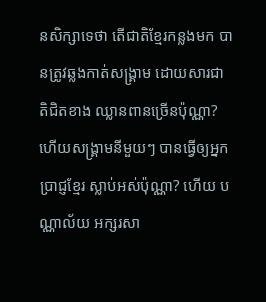នសិក្សាទេថា តើជាតិខ្មែរកន្លងមក បានត្រូវឆ្លងកាត់សង្គ្រាម ដោយសារជាតិជិតខាង ឈ្លានពានច្រើនប៉ុណ្ណា? ហើយសង្គ្រាមនីមួយៗ បានធ្វើឲ្យអ្នកប្រាជ្ញខ្មែរ ស្លាប់អស់ប៉ុណ្ណា? ហើយ បណ្ណាល័យ អក្សរសា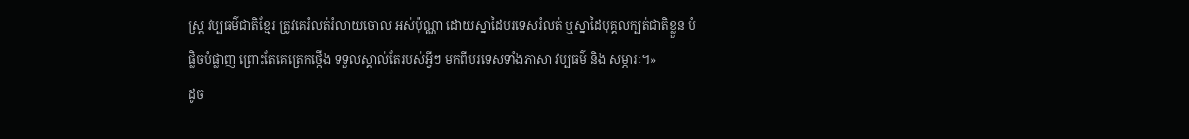ស្រ្ត វប្បធម៌ជាតិខ្មែរ ត្រូវគេរំលត់រំលាយចោល អស់ប៉ុណ្ណា ដោយស្នាដៃបរទេសរំលត់ ឬស្នាដៃបុគ្គលក្បត់ជាតិខ្លួន បំផ្លិចបំផ្លាញ ព្រោះតែគេត្រេកថ្កើង ទទួលស្គាល់តែរបស់អ្វីៗ មកពីបរទេសទាំងភាសា វប្បធម៌ និង សម្ភារៈ។»
ដូច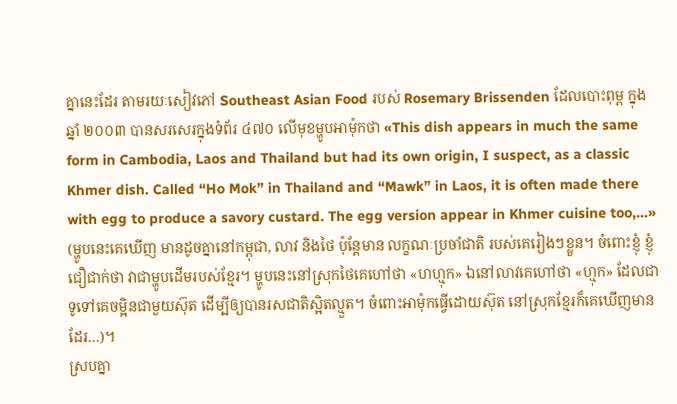គ្នានេះដែរ តាមរយៈសៀវភៅ Southeast Asian Food របស់ Rosemary Brissenden ដែលបោះពុម្ព ក្នុងឆ្នាំ ២០០៣ បានសរសេរក្នុងទំព័រ ៤៧០ លើមុខម្ហូបអាម៉ុកថា «This dish appears in much the same form in Cambodia, Laos and Thailand but had its own origin, I suspect, as a classic Khmer dish. Called “Ho Mok” in Thailand and “Mawk” in Laos, it is often made there with egg to produce a savory custard. The egg version appear in Khmer cuisine too,…» (ម្ហូបនេះគេឃើញ មានដូចគ្នានៅកម្ពុជា, លាវ និងថៃ ប៉ុន្តែមាន លក្ខណៈប្រចាំជាតិ របស់គេរៀងៗខ្លួន។ ចំពោះខ្ញុំ ខ្ញុំជឿជាក់ថា វាជាម្ហូបដើមរបស់ខ្មែរ។ ម្ហូបនេះនៅស្រុកថៃគេហៅថា «ហហ្មុក» ឯនៅលាវគេហៅថា «ហ្មុក» ដែលជាទូទៅគេចម្អិនជាមួយស៊ុត ដើម្បីឲ្យបានរសជាតិស្អិតល្មួត។ ចំពោះអាម៉ុកធ្វើដោយស៊ុត នៅស្រុកខ្មែរក៏គេឃើញមានដែរ…)។
ស្របគ្នា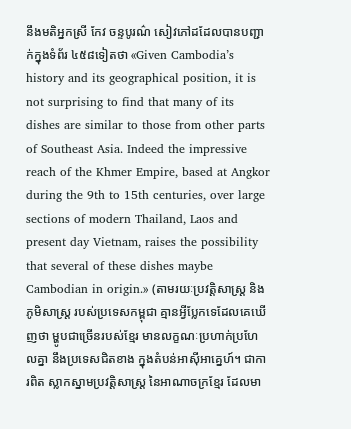នឹងមតិអ្នកស្រី កែវ ចន្ទបូរណ៌ សៀវភៅដដែលបានបញ្ជាក់ក្នុងទំព័រ ៤៥៨ទៀតថា «Given Cambodia’s history and its geographical position, it is not surprising to find that many of its dishes are similar to those from other parts of Southeast Asia. Indeed the impressive reach of the Khmer Empire, based at Angkor during the 9th to 15th centuries, over large sections of modern Thailand, Laos and present day Vietnam, raises the possibility that several of these dishes maybe Cambodian in origin.» (តាមរយៈប្រវត្តិសាស្ត្រ និងភូមិសាស្ត្រ របស់ប្រទេសកម្ពុជា គ្មានអ្វីប្លែកទេដែលគេឃើញថា ម្ហូបជាច្រើនរបស់ខ្មែរ មានលក្ខណៈប្រហាក់ប្រហែលគ្នា នឹងប្រទេសជិតខាង ក្នុងតំបន់អាស៊ីអាគ្នេហ៍។ ជាការពិត ស្លាកស្នាមប្រវត្តិសាស្ត្រ នៃអាណាចក្រខ្មែរ ដែលមា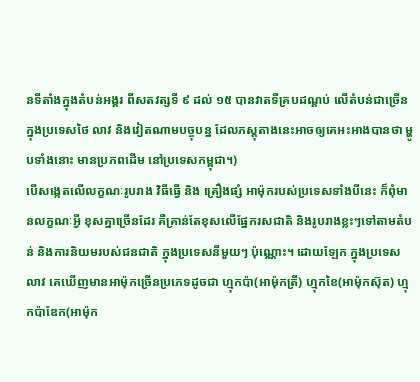នទីតាំងក្នុងតំបន់អង្គរ ពីសតវត្សទី ៩ ដល់ ១៥ បានវាតទីគ្របដណ្តប់ លើតំបន់ជាច្រើន ក្នុងប្រទេសថៃ លាវ និងវៀតណាមបច្ចុបន្ន ដែលភស្តុតាងនេះអាចឲ្យគេអះអាងបានថា ម្ហូបទាំងនោះ មានប្រភពដើម នៅប្រទេសកម្ពុជា។)
បើសង្កេតលើលក្ខណៈរូបរាង វិធីធ្វើ និង គ្រឿងផ្សំ អាម៉ុករបស់ប្រទេសទាំងបីនេះ ក៏ពុំមានលក្ខណៈអ្វី ខុសគ្នាច្រើនដែរ គឺគ្រាន់តែខុសលើផ្នែករសជាតិ និងរូបរាងខ្លះៗទៅតាមតំបន់ និងការនិយមរបស់ជនជាតិ ក្នុងប្រទេសនីមួយៗ ប៉ុណ្ណោះ។ ដោយឡែក ក្នុងប្រទេសលាវ គេឃើញមានអាម៉ុកច្រើនប្រភេទដូចជា ហ្មុកប៉ា(អាម៉ុកត្រី) ហ្មុកខៃ(អាម៉ុកស៊ុត) ហ្មុកប៉ាឌែក(អាម៉ុក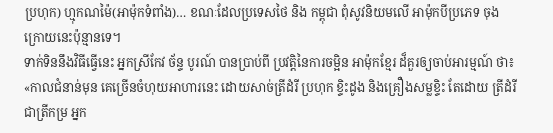ប្រហុក) ហ្មុកណម៉ៃ(អាម៉ុកទំពាំង)… ខណៈដែលប្រទេសថៃ និង កម្ពុជា ពុំសូវនិយមលើ អាម៉ុកបីប្រភេទ ចុងក្រោយនេះប៉ុន្មានទេ។
ទាក់ទិននឹងវិធីធ្វើនេះ អ្នកស្រីកែវ ច័ន្ទ បូរណ៍ បានប្រាប់ពី ប្រវត្តិនៃការចម្អិន អាម៉ុកខ្មែរ ដ៏គួរឲ្យចាប់អារម្មណ៍ ថា៖ «កាលជំនាន់មុន គេច្រើនចំហុយអាហារនេះ ដោយសាច់ត្រីដំរី ប្រហុក ខ្ទិះដូង និងគ្រឿងសម្លខ្ទិះ តែដោយ ត្រីដំរីជាត្រីកម្រ អ្នក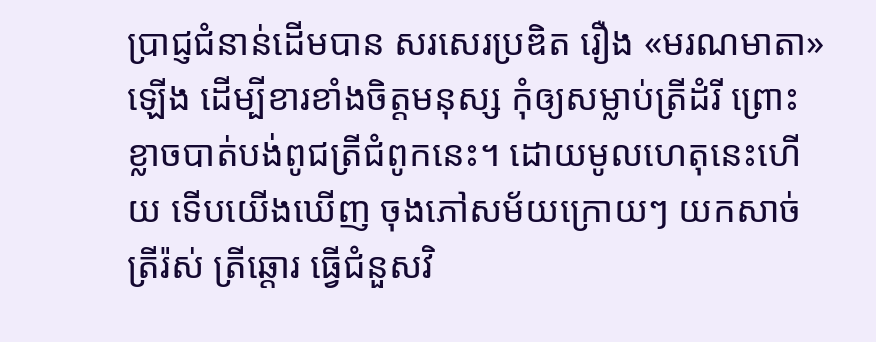ប្រាជ្ញជំនាន់ដើមបាន សរសេរប្រឌិត រឿង «មរណមាតា» ឡើង ដើម្បីខារខាំងចិត្តមនុស្ស កុំឲ្យសម្លាប់ត្រីដំរី ព្រោះខ្លាចបាត់បង់ពូជត្រីជំពូកនេះ។ ដោយមូលហេតុនេះហើយ ទើបយើងឃើញ ចុងភៅសម័យក្រោយៗ យកសាច់ត្រីរ៉ស់ ត្រីឆ្តោរ ធ្វើជំនួសវិ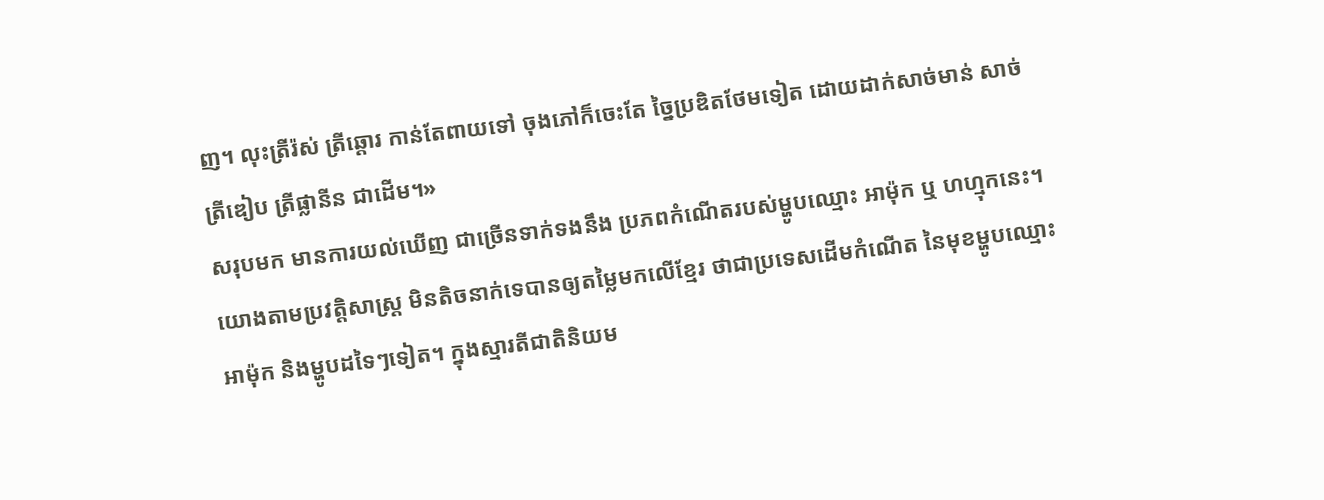ញ។ លុះត្រីរ៉ស់ ត្រីឆ្តោរ កាន់តែពាយទៅ ចុងភៅក៏ចេះតែ ច្នៃប្រឌិតថែមទៀត ដោយដាក់សាច់មាន់ សាច់ត្រីឌៀប ត្រីផ្លានីន ជាដើម។»
សរុបមក មានការយល់ឃើញ ជាច្រើនទាក់ទងនឹង ប្រភពកំណើតរបស់ម្ហូបឈ្មោះ អាម៉ុក ឬ ហហ្មុកនេះ។ យោងតាមប្រវត្តិសាស្ត្រ មិនតិចនាក់ទេបានឲ្យតម្លៃមកលើខ្មែរ ថាជាប្រទេសដើមកំណើត នៃមុខម្ហូបឈ្មោះអាម៉ុក និងម្ហូបដទៃៗទៀត។ ក្នុងស្មារតីជាតិនិយម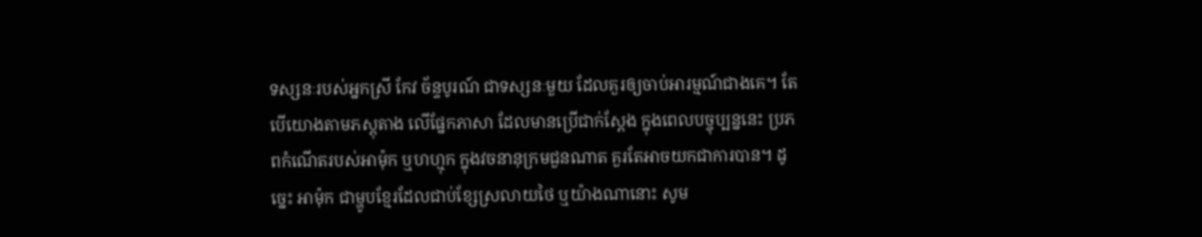ទស្សនៈរបស់អ្នកស្រី កែវ ច័ន្ទបូរណ៍ ជាទស្សនៈមួយ ដែលគួរឲ្យចាប់អារម្មណ៍ជាងគេ។ តែបើយោងតាមភស្តុតាង លើផ្នែកភាសា ដែលមានប្រើជាក់ស្តែង ក្នុងពេលបច្ចុប្បន្ននេះ ប្រភពកំណើតរបស់អាម៉ុក ឬហហ្មុក ក្នុងវចនានុក្រមជួនណាត គួរតែអាចយកជាការបាន។ ដូច្នេះ អាម៉ុក ជាម្ហូបខ្មែរដែលជាប់ខ្សែស្រលាយថៃ ឬយ៉ាងណានោះ សូម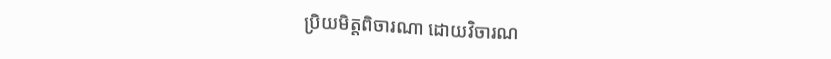ប្រិយមិត្តពិចារណា ដោយវិចារណ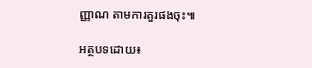ញ្ញាណ តាមការគួរផងចុះ៕

អត្ថបទដោយ៖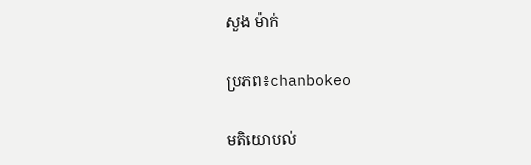សួង ម៉ាក់

ប្រភព៖chanbokeo

មតិយោបល់